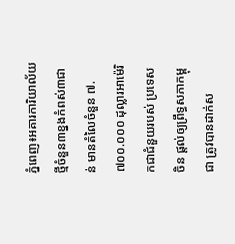ភ្នំពេញ៖អគារការិយាល័យថ្មីចំនួន៣ខ្នងកំពស់៣ជាន់ មានតំលៃចំនួន ៧.៧០០.០០០ ដុល្លារអាម៉េរិកជាជំនួយរបស់ ប្រទេសចិន ផ្តល់ឲ្យព្រឹទ្ធសភាកម្ពុជា ត្រូវបានដាក់ស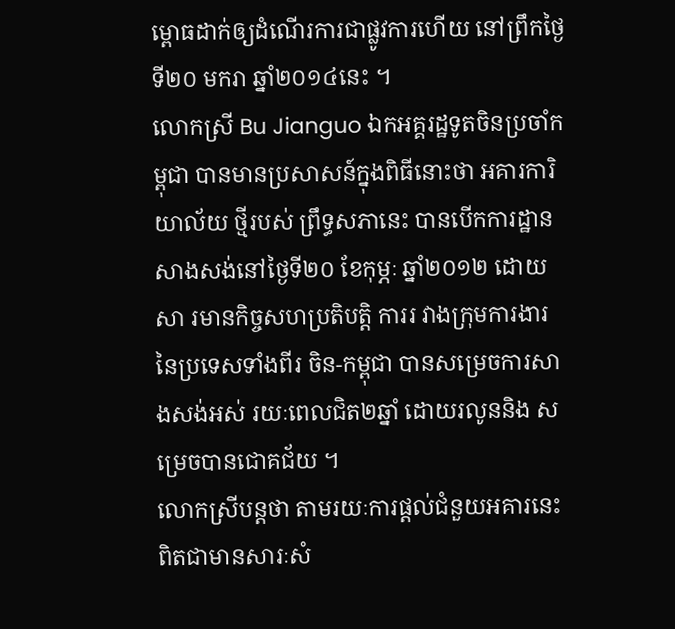ម្ពោធដាក់ឲ្យដំណើរការជាផ្លូវការហើយ នៅព្រឹកថ្ងៃទី២០ មករា ឆ្នាំ២០១៤នេះ ។
លោកស្រី Bu Jianguo ឯកអគ្គរដ្ឋទូតចិនប្រចាំកម្ពុជា បានមានប្រសាសន៍ក្នុងពិធីនោះថា អគារការិយាល័យ ថ្មីរបស់ ព្រឹទ្ធសភានេះ បានបើកការដ្ឋានសាងសង់នៅថ្ងៃទី២០ ខែកុម្ភៈ ឆ្នាំ២០១២ ដោយសា រមានកិច្ចសហប្រតិបត្តិ ការរ វាងក្រុមការងារនៃប្រទេសទាំងពីរ ចិន-កម្ពុជា បានសម្រេចការសាងសង់អស់ រយៈពេលជិត២ឆ្នាំ ដោយរលូននិង សម្រេចបានជោគជ័យ ។
លោកស្រីបន្តថា តាមរយៈការផ្តល់ជំនួយអគារនេះពិតជាមានសារៈសំ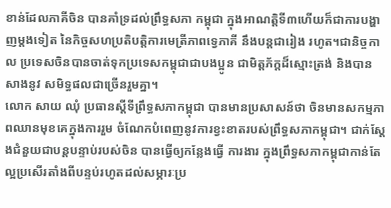ខាន់ដែលភាគីចិន បានគាំទ្រដល់ព្រឹទ្ធសភា កម្ពុជា ក្នុងអាណត្តិទី៣ហើយក៏ជាការបង្ហាញម្តងទៀត នៃកិច្ចសហប្រតិបត្តិការមេត្រីភាពទ្វេភាគី នឹងបន្តជារៀង រហូត។ជានិច្ចកាល ប្រទេសចិនបានចាត់ទុកប្រទេសកម្ពុជាជាបងប្អូន ជាមិត្តភ័ក្តដ៏ស្មោះត្រង់ និងបានសាងនូវ សមិទ្ធផលជាច្រើនរួមគ្នា។
លោក សាយ ឈុំ ប្រធានស្តីទីព្រឹទ្ធសភាកម្ពុជា បានមានប្រសាសន៍ថា ចិនមានសកម្មភាពឈានមុខគេក្នុងការរួម ចំណែកបំពេញនូវការខ្វះខាតរបស់ព្រឹទ្ធសភាកម្ពុជា។ ជាក់ស្តែងជំនួយជាបន្តបន្ទាប់របស់ចិន បានធ្វើឲ្យកន្លែងធ្វើ ការងារ ក្នុងព្រឹទ្ធសភាកម្ពុជាកាន់តែល្អប្រសើរតាំងពីបន្ទប់រហូតដល់សម្ភារៈប្រ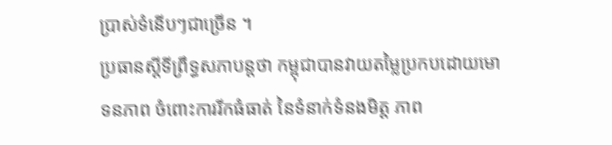ប្រាស់ទំនើបៗជាច្រើន ។
ប្រធានស្តីទីព្រឹទ្ធសភាបន្តថា កម្ពុជាបានវាយតម្លៃប្រកបដោយមោទនភាព ចំពោះការរីកធំធាត់ នៃទំនាក់ទំនងមិត្ត ភាព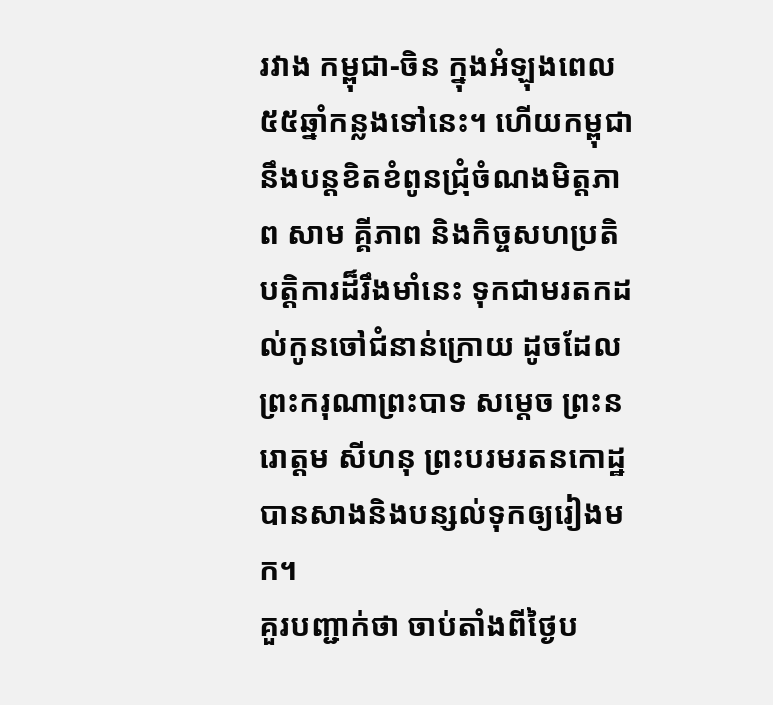រវាង កម្ពុជា-ចិន ក្នុងអំឡុងពេល៥៥ឆ្នាំកន្លងទៅនេះ។ ហើយកម្ពុជា នឹងបន្តខិតខំពូនជ្រុំចំណងមិត្តភាព សាម គ្គីភាព និងកិច្ចសហប្រតិបត្តិការដ៏រឹងមាំនេះ ទុកជាមរតកដល់កូនចៅជំនាន់ក្រោយ ដូចដែលព្រះករុណាព្រះបាទ សម្តេច ព្រះនរោត្តម សីហនុ ព្រះបរមរតនកោដ្ឋ បានសាងនិងបន្សល់ទុកឲ្យរៀងមក។
គួរបញ្ជាក់ថា ចាប់តាំងពីថ្ងៃប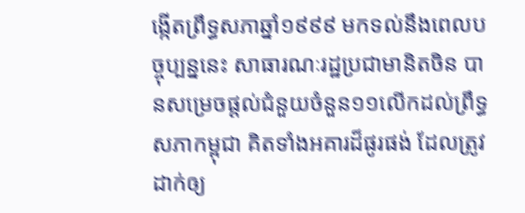ង្កើតព្រឹទ្ធសភាឆ្នាំ១៩៩៩ មកទល់នឹងពេលបច្ចុប្បន្ននេះ សាធារណៈរដ្ឋប្រជាមានិតចិន បានសម្រេចផ្តល់ជំនួយចំនួន១១លើកដល់ព្រឹទ្ធសភាកម្ពុជា គិតទាំងអគារដ៏ផូរផង់ ដែលត្រូវដាក់ឲ្យ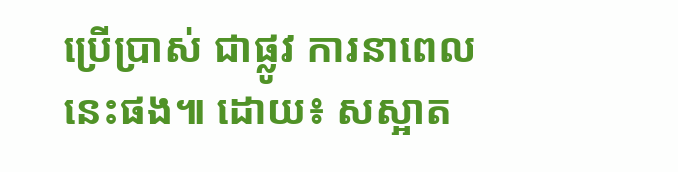ប្រើប្រាស់ ជាផ្លូវ ការនាពេលនេះផង៕ ដោយ៖ សស្អាត